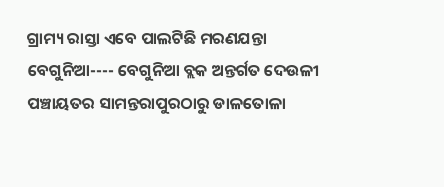ଗ୍ରାମ୍ୟ ରାସ୍ତା ଏବେ ପାଲଟିଛି ମରଣଯନ୍ତା
ବେଗୁନିଆ---- ବେଗୁନିଆ ବ୍ଲକ ଅନ୍ତର୍ଗତ ଦେଉଳୀ ପଞ୍ଚାୟତର ସାମନ୍ତରାପୁରଠାରୁ ଡାଳତୋଳା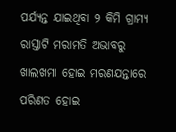ପର୍ଯ୍ୟନ୍ତ ଯାଇଥିବା ୨ କିମି ଗ୍ରାମ୍ୟ ରାସ୍ତାଟି ମରାମତି ଅଭାବରୁ ଖାଲଖମା ହୋଇ ମରଣଯନ୍ତାରେ ପରିଣତ ହୋଇ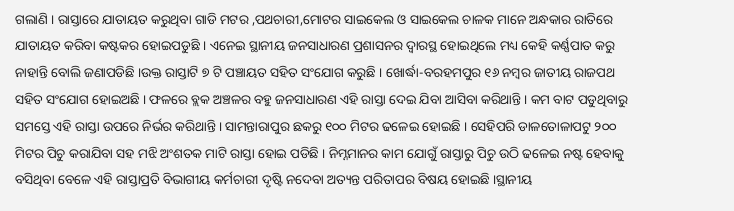ଗଲାଣି । ରାସ୍ତାରେ ଯାତାୟତ କରୁଥିବା ଗାଡି ମଟର ,ପଥଚାରୀ,ମୋଟର ସାଇକେଲ ଓ ସାଇକେଲ ଚାଳକ ମାନେ ଅନ୍ଧକାର ରାତିରେ ଯାତାୟତ କରିବା କଷ୍ଟକର ହୋଇପଡୁଛି । ଏନେଇ ସ୍ଥାନୀୟ ଜନସାଧାରଣ ପ୍ରଶାସନର ଦ୍ୱାରସ୍ଥ ହୋଇଥିଲେ ମଧ୍ୟ କେହି କର୍ଣ୍ଣପାତ କରୁ ନାହାନ୍ତି ବୋଲି ଜଣାପଡିଛି ।ଉକ୍ତ ରାସ୍ତାଟି ୭ ଟି ପଞ୍ଚାୟତ ସହିତ ସଂଯୋଗ କରୁଛି । ଖୋର୍ଦ୍ଧା-ବରହମପୁର ୧୬ ନମ୍ବର ଜାତୀୟ ରାଜପଥ ସହିତ ସଂଯୋଗ ହୋଇଅଛି । ଫଳରେ ବ୍ଲକ ଅଞ୍ଚଳର ବହୁ ଜନସାଧାରଣ ଏହି ରାସ୍ତା ଦେଇ ଯିବା ଆସିବା କରିଥାନ୍ତି । କମ ବାଟ ପଡୁଥିବାରୁ ସମସ୍ତେ ଏହି ରାସ୍ତା ଉପରେ ନିର୍ଭର କରିଥାନ୍ତି । ସାମନ୍ତାରାପୁର ଛକରୁ ୧୦୦ ମିଟର ଢଳେଇ ହୋଇଛି । ସେହିପରି ଡାଳତୋଳାପଟୁ ୨୦୦ ମିଟର ପିଚୁ କରାଯିବା ସହ ମଝି ଅଂଶତକ ମାଟି ରାସ୍ତା ହୋଇ ପଡିଛି । ନିମ୍ନମାନର କାମ ଯୋଗୁଁ ରାସ୍ତାରୁ ପିଚୁ ଉଠି ଢଳେଇ ନଷ୍ଟ ହେବାକୁ ବସିଥିବା ବେଳେ ଏହି ରାସ୍ତାପ୍ରତି ବିଭାଗୀୟ କର୍ମଚାରୀ ଦୃଷ୍ଟି ନଦେବା ଅତ୍ୟନ୍ତ ପରିତାପର ବିଷୟ ହୋଇଛି ।ସ୍ଥାନୀୟ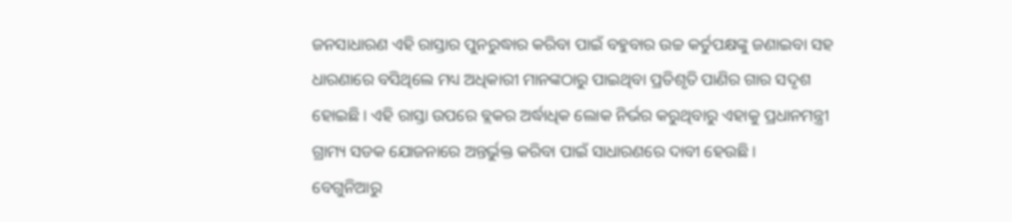ଜନସାଧାରଣ ଏହି ରାସ୍ତାର ପୁନରୁଦ୍ଧାର କରିବା ପାଇଁ ବହୁବାର ଉଚ୍ଚ କର୍ତୁପକ୍ଷଙ୍କୁ ଜଣାଇବା ସହ ଧାରଣାରେ ବସିଥିଲେ ମଧ୍ୟ ଅଧିକାରୀ ମାନଙ୍କଠାରୁ ପାଇଥିବା ପ୍ରତିଶୃତି ପାଣିର ଗାର ସଦୃଶ ହୋଇଛି । ଏହି ରାସ୍ତା ଉପରେ ବ୍ଲକର ଅର୍ଦ୍ଧାଧିକ ଲୋକ ନିର୍ଭର କରୁଥିବାରୁ ଏହାକୁ ପ୍ରଧାନମନ୍ତ୍ରୀ ଗ୍ରାମ୍ୟ ସଡକ ଯୋଜନାରେ ଅନ୍ତର୍ଭୁକ୍ତ କରିବା ପାଇଁ ସାଧାରଣରେ ଦାବୀ ହେଉଛି ।
ବେଗୁନିଆରୁ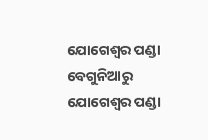ଯୋଗେଶ୍ୱର ପଣ୍ଡା
ବେଗୁନିଆରୁ ଯୋଗେଶ୍ୱର ପଣ୍ଡା